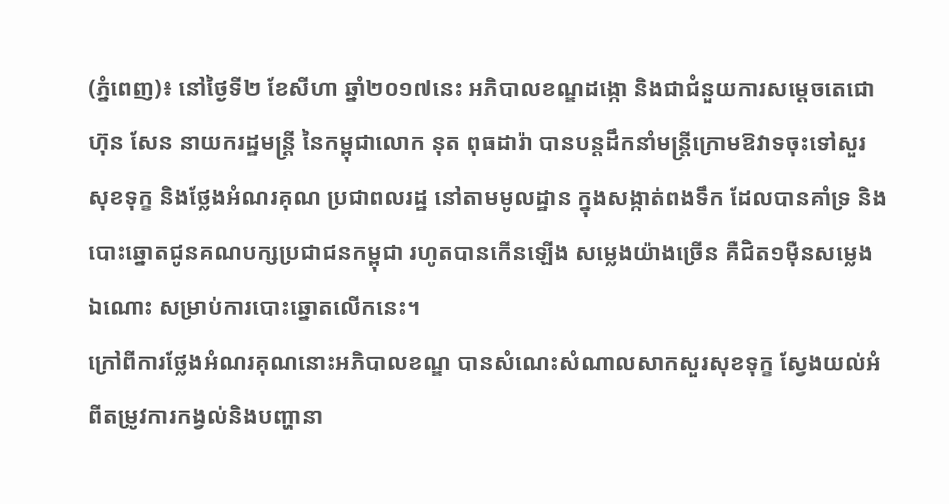(ភ្នំពេញ)៖ នៅថ្ងៃទី២ ខែសីហា ឆ្នាំ២០១៧នេះ អភិបាលខណ្ឌដង្កោ និងជាជំនួយការសម្តេចតេជោ ហ៊ុន សែន នាយករដ្ឋមន្រ្តី នៃកម្ពុជាលោក នុត ពុធដារ៉ា បានបន្តដឹកនាំមន្រ្តីក្រោមឱវាទចុះទៅសួរសុខទុក្ខ និងថ្លែងអំណរគុណ ប្រជាពលរដ្ឋ នៅតាមមូលដ្ឋាន ក្នុងសង្កាត់ពងទឹក ដែលបានគាំទ្រ និងបោះឆ្នោតជូនគណបក្សប្រជាជនកម្ពុជា រហូតបានកើនឡើង សម្លេងយ៉ាងច្រើន គឺជិត១ម៉ឺនសម្លេងឯណោះ សម្រាប់ការបោះឆ្នោតលើកនេះ។
ក្រៅពីការថ្លែងអំណរគុណនោះអភិបាលខណ្ឌ បានសំណេះសំណាលសាកសួរសុខទុក្ខ ស្វែងយល់អំពីតម្រូវការកង្វល់និងបញ្ហានា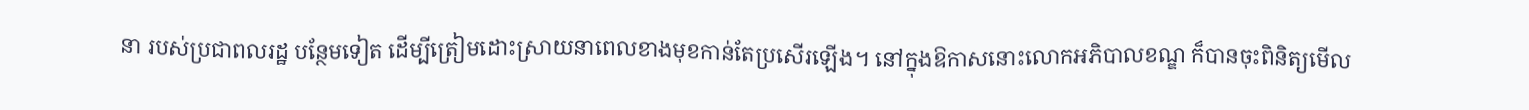នា របស់ប្រជាពលរដ្ឋ បន្ថែមទៀត ដើម្បីត្រៀមដោះស្រាយនាពេលខាងមុខកាន់តែប្រសើរឡើង។ នៅក្នុងឱកាសនោះលោកអភិបាលខណ្ឌ ក៏បានចុះពិនិត្យមើល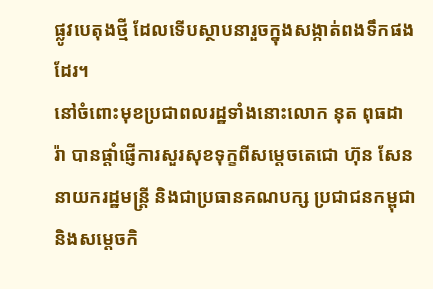ផ្លូវបេតុងថ្មី ដែលទើបស្ថាបនារួចក្នុងសង្កាត់ពងទឹកផងដែរ។
នៅចំពោះមុខប្រជាពលរដ្ឋទាំងនោះលោក នុត ពុធដារ៉ា បានផ្តាំផ្ញើការសួរសុខទុក្ខពីសម្តេចតេជោ ហ៊ុន សែន នាយករដ្ឋមន្រ្តី និងជាប្រធានគណបក្ស ប្រជាជនកម្ពុជា និងសម្តេចកិ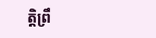ត្តិព្រឹ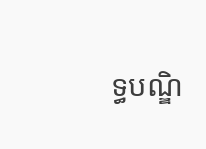ទ្ធបណ្ឌិ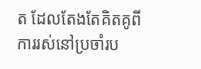ត ដែលតែងតែគិតគូពីការរស់នៅប្រចាំរប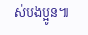ស់បងប្អូន៕